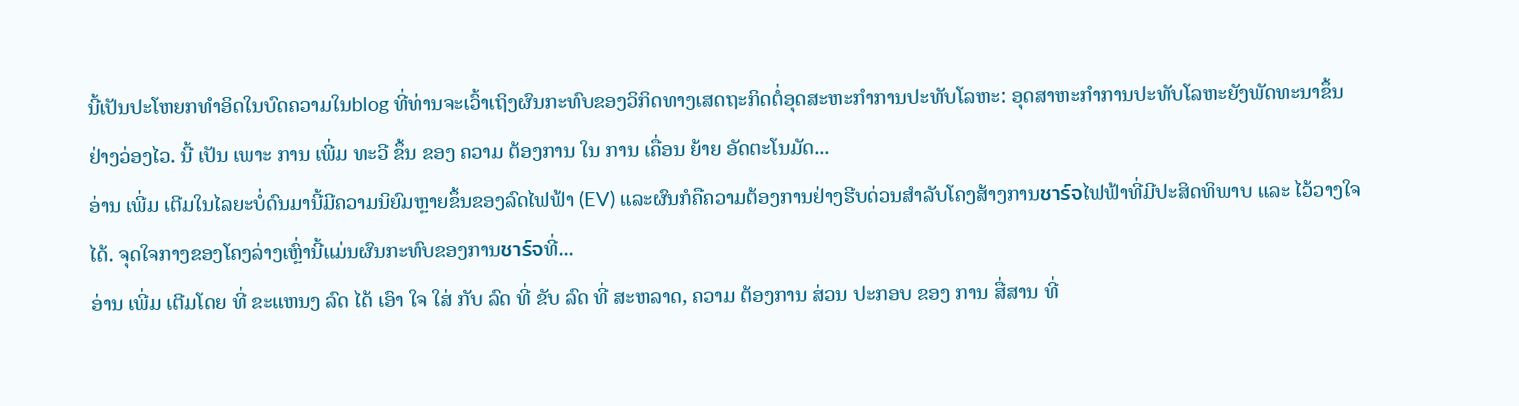ນີ້ເປັນປະໂຫຍກທໍາອິດໃນບົດຄວາມໃນblog ທີ່ທ່ານຈະເວົ້າເຖິງຜົນກະທົບຂອງວິກິດທາງເສດຖະກິດຕໍ່ອຸດສະຫະກໍາການປະທັບໂລຫະ: ອຸດສາຫະກໍາການປະທັບໂລຫະຍັງພັດທະນາຂຶ້ນຢ່າງວ່ອງໄວ. ນີ້ ເປັນ ເພາະ ການ ເພີ່ມ ທະວີ ຂຶ້ນ ຂອງ ຄວາມ ຕ້ອງການ ໃນ ການ ເຄື່ອນ ຍ້າຍ ອັດຕະໂນມັດ...
ອ່ານ ເພີ່ມ ເຕີມໃນໄລຍະບໍ່ດົນມານີ້ມີຄວາມນິຍົມຫຼາຍຂຶ້ນຂອງລົດໄຟຟ້າ (EV) ແລະຜົນກໍຄືຄວາມຕ້ອງການຢ່າງຮີບດ່ວນສໍາລັບໂຄງສ້າງການชาร์จໄຟຟ້າທີ່ມີປະສິດທິພາບ ແລະ ໄວ້ວາງໃຈໄດ້. ຈຸດໃຈກາງຂອງໂຄງລ່າງເຫຼົ່ານີ້ແມ່ນຜົນກະທົບຂອງການชาร์จທີ່...
ອ່ານ ເພີ່ມ ເຕີມໂດຍ ທີ່ ຂະແຫນງ ລົດ ໄດ້ ເອົາ ໃຈ ໃສ່ ກັບ ລົດ ທີ່ ຂັບ ລົດ ທີ່ ສະຫລາດ, ຄວາມ ຕ້ອງການ ສ່ວນ ປະກອບ ຂອງ ການ ສື່ສານ ທີ່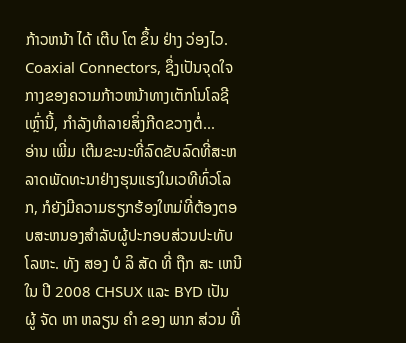ກ້າວຫນ້າ ໄດ້ ເຕີບ ໂຕ ຂຶ້ນ ຢ່າງ ວ່ອງໄວ. Coaxial Connectors, ຊຶ່ງເປັນຈຸດໃຈກາງຂອງຄວາມກ້າວຫນ້າທາງເຕັກໂນໂລຊີເຫຼົ່ານີ້, ກໍາລັງທໍາລາຍສິ່ງກີດຂວາງຕໍ່...
ອ່ານ ເພີ່ມ ເຕີມຂະນະທີ່ລົດຂັບລົດທີ່ສະຫລາດພັດທະນາຢ່າງຮຸນແຮງໃນເວທີທົ່ວໂລກ, ກໍຍັງມີຄວາມຮຽກຮ້ອງໃຫມ່ທີ່ຕ້ອງຕອບສະຫນອງສໍາລັບຜູ້ປະກອບສ່ວນປະທັບໂລຫະ. ທັງ ສອງ ບໍ ລິ ສັດ ທີ່ ຖືກ ສະ ເຫນີ ໃນ ປີ 2008 CHSUX ແລະ BYD ເປັນ ຜູ້ ຈັດ ຫາ ຫລຽນ ຄໍາ ຂອງ ພາກ ສ່ວນ ທີ່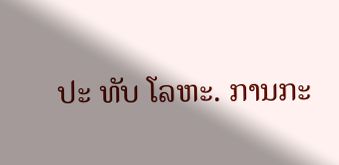ປະ ທັບ ໂລຫະ. ການກະ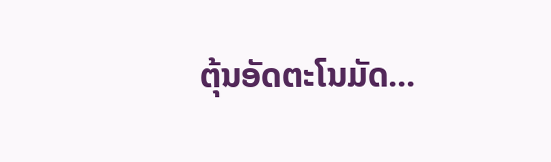ຕຸ້ນອັດຕະໂນມັດ...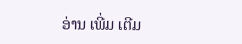ອ່ານ ເພີ່ມ ເຕີມ